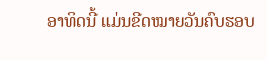ອາທິດນີ້ ແມ່ນຂີດໝາຍວັນຄົບຮອບ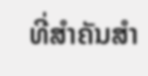ທີ່ສຳຄັນສຳ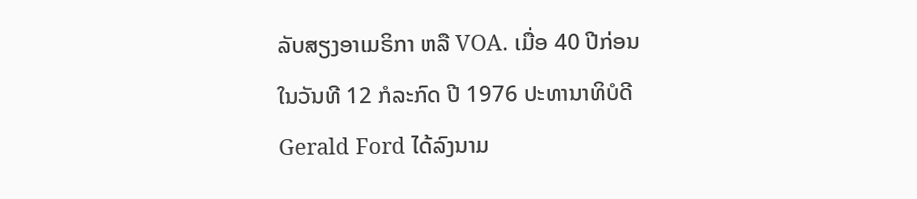ລັບສຽງອາເມຣິກາ ຫລື VOA. ເມື່ອ 40 ປີກ່ອນ ໃນວັນທີ 12 ກໍລະກົດ ປີ 1976 ປະທານາທິບໍດີ Gerald Ford ໄດ້ລົງນາມ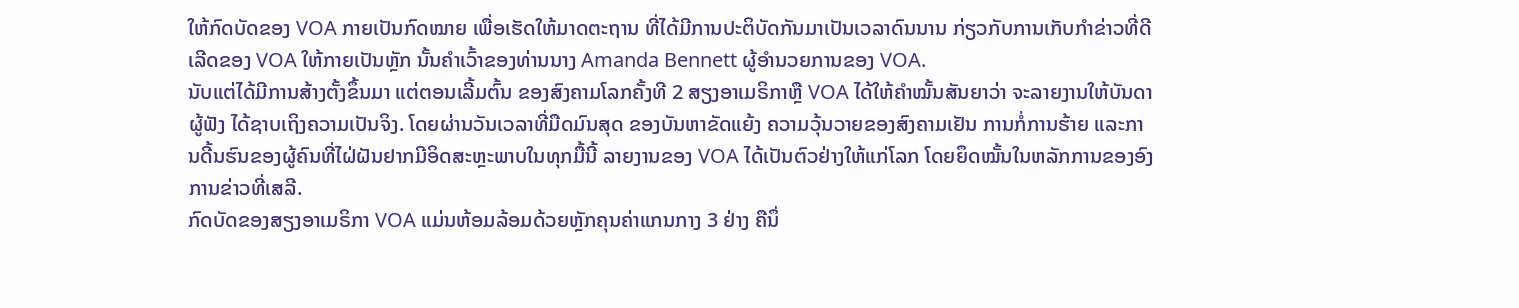ໃຫ້ກົດບັດຂອງ VOA ກາຍເປັນກົດໝາຍ ເພື່ອເຮັດໃຫ້ມາດຕະຖານ ທີ່ໄດ້ມີການປະຕິບັດກັນມາເປັນເວລາດົນນານ ກ່ຽວກັບການເກັບກຳຂ່າວທີ່ດີເລີດຂອງ VOA ໃຫ້ກາຍເປັນຫຼັກ ນັ້ນຄຳເວົ້າຂອງທ່ານນາງ Amanda Bennett ຜູ້ອຳນວຍການຂອງ VOA.
ນັບແຕ່ໄດ້ມີການສ້າງຕັ້ງຂຶ້ນມາ ແຕ່ຕອນເລີ້ມຕົ້ນ ຂອງສົງຄາມໂລກຄັ້ງທີ 2 ສຽງອາເມຣິກາຫຼື VOA ໄດ້ໃຫ້ຄຳໝັ້ນສັນຍາວ່າ ຈະລາຍງານໃຫ້ບັນດາຜູ້ຟັງ ໄດ້ຊາບເຖິງຄວາມເປັນຈິງ. ໂດຍຜ່ານວັນເວລາທີ່ມືດມົນສຸດ ຂອງບັນຫາຂັດແຍ້ງ ຄວາມວຸ້ນວາຍຂອງສົງຄາມເຢັນ ການກໍ່ການຮ້າຍ ແລະການດີ້ນຮົນຂອງຜູ້ຄົນທີ່ໄຝ່ຝັນຢາກມີອິດສະຫຼະພາບໃນທຸກມື້ນີ້ ລາຍງານຂອງ VOA ໄດ້ເປັນຕົວຢ່າງໃຫ້ແກ່ໂລກ ໂດຍຍຶດໝັ້ນໃນຫລັກການຂອງອົງການຂ່າວທີ່ເສລີ.
ກົດບັດຂອງສຽງອາເມຣິກາ VOA ແມ່ນຫ້ອມລ້ອມດ້ວຍຫຼັກຄຸນຄ່າແກນກາງ 3 ຢ່າງ ຄືນຶ່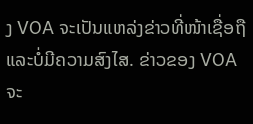ງ VOA ຈະເປັນແຫລ່ງຂ່າວທີ່ໜ້າເຊື່ອຖືແລະບໍ່ມີຄວາມສົງໄສ. ຂ່າວຂອງ VOA ຈະ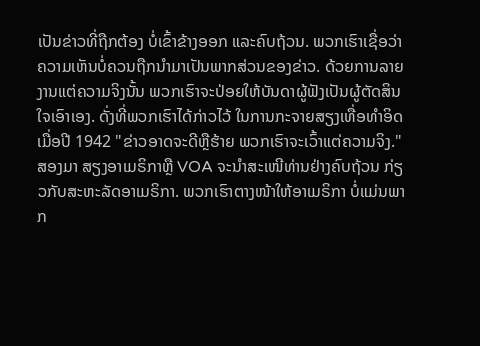ເປັນຂ່າວທີ່ຖືກຕ້ອງ ບໍ່ເຂົ້າຂ້າງອອກ ແລະຄົບຖ້ວນ. ພວກເຮົາເຊື່ອວ່າ ຄວາມເຫັນບໍ່ຄວນຖືກນຳມາເປັນພາກສ່ວນຂອງຂ່າວ. ດ້ວຍການລາຍງານແຕ່ຄວາມຈິງນັ້ນ ພວກເຮົາຈະປ່ອຍໃຫ້ບັນດາຜູ້ຟັງເປັນຜູ້ຕັດສິນໃຈເອົາເອງ. ດັ່ງທີ່ພວກເຮົາໄດ້ກ່າວໄວ້ ໃນການກະຈາຍສຽງເທື່ອທຳອິດເມື່ອປີ 1942 "ຂ່າວອາດຈະດີຫຼືຮ້າຍ ພວກເຮົາຈະເວົ້າແຕ່ຄວາມຈິງ."
ສອງມາ ສຽງອາເມຣິກາຫຼື VOA ຈະນຳສະເໜີທ່ານຢ່າງຄົບຖ້ວນ ກ່ຽວກັບສະຫະລັດອາເມຣິກາ. ພວກເຮົາຕາງໜ້າໃຫ້ອາເມຣິກາ ບໍ່ແມ່ນພາກ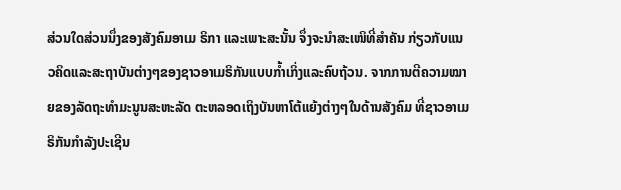ສ່ວນໃດສ່ວນນຶ່ງຂອງສັງຄົມອາເມ ຣິກາ ແລະເພາະສະນັ້ນ ຈຶ່ງຈະນຳສະເໜິທີ່ສຳຄັນ ກ່ຽວກັບແນວຄິດແລະສະຖາບັນຕ່າງໆຂອງຊາວອາເມຣິກັນແບບກ້ຳເກິ່ງແລະຄົບຖ້ວນ. ຈາກການຕີຄວາມໝາຍຂອງລັດຖະທຳມະນູນສະຫະລັດ ຕະຫລອດເຖິງບັນຫາໂຕ້ແຍ້ງຕ່າງໆໃນດ້ານສັງຄົມ ທີ່ຊາວອາເມຣິກັນກຳລັງປະເຊີນ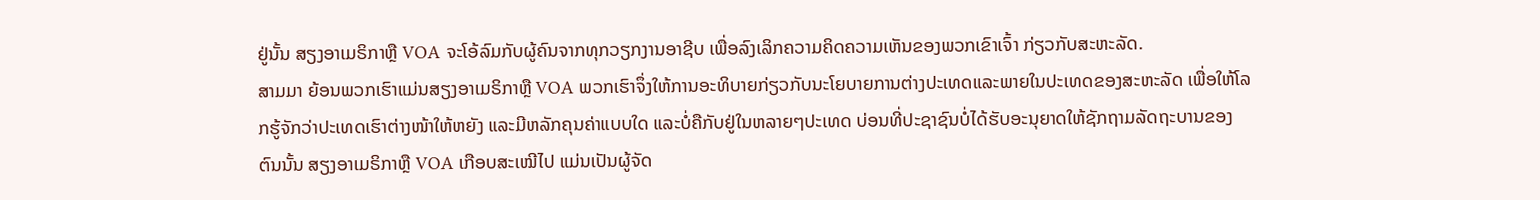ຢູ່ນັ້ນ ສຽງອາເມຣິກາຫຼື VOA ຈະໂອ້ລົມກັບຜູ້ຄົນຈາກທຸກວຽກງານອາຊີບ ເພື່ອລົງເລິກຄວາມຄິດຄວາມເຫັນຂອງພວກເຂົາເຈົ້າ ກ່ຽວກັບສະຫະລັດ.
ສາມມາ ຍ້ອນພວກເຮົາແມ່ນສຽງອາເມຣິກາຫຼື VOA ພວກເຮົາຈຶ່ງໃຫ້ການອະທິບາຍກ່ຽວກັບນະໂຍບາຍການຕ່າງປະເທດແລະພາຍໃນປະເທດຂອງສະຫະລັດ ເພື່ອໃຫ້ໂລກຮູ້ຈັກວ່າປະເທດເຮົາຕ່າງໜ້າໃຫ້ຫຍັງ ແລະມີຫລັກຄຸນຄ່າແບບໃດ ແລະບໍ່ຄືກັບຢູ່ໃນຫລາຍໆປະເທດ ບ່ອນທີ່ປະຊາຊົນບໍ່ໄດ້ຮັບອະນຸຍາດໃຫ້ຊັກຖາມລັດຖະບານຂອງຕົນນັ້ນ ສຽງອາເມຣິກາຫຼື VOA ເກືອບສະເໝີໄປ ແມ່ນເປັນຜູ້ຈັດ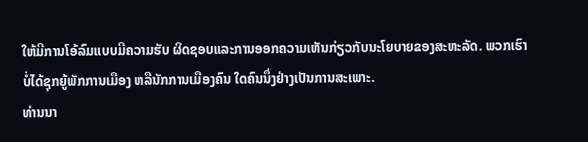ໃຫ້ມີການໂອ້ລົມແບບມີຄວາມຮັບ ຜິດຊອບແລະການອອກຄວາມເຫັນກ່ຽວກັບນະໂຍບາຍຂອງສະຫະລັດ. ພວກເຮົາບໍ່ໄດ້ຊຸກຍູ້ພັກການເມືອງ ຫລືນັກການເມືອງຄົນ ໃດຄົນນຶ່ງຢ່າງເປັນການສະເພາະ.
ທ່ານນາ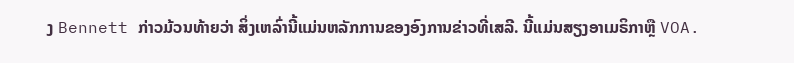ງ Bennett ກ່າວມ້ວນທ້າຍວ່າ ສິ່ງເຫລົ່ານີ້ແມ່ນຫລັກການຂອງອົງການຂ່າວທີ່ເສລີ. ນີ້ແມ່ນສຽງອາເມຣິກາຫຼື VOA.